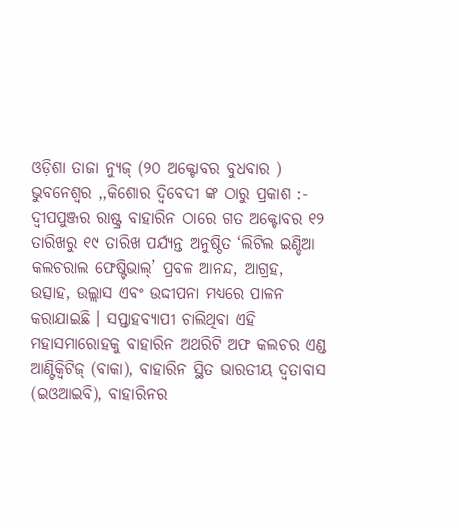ଓଡ଼ିଶା ତାଜା ନ୍ୟୁଜ୍ (୨୦ ଅକ୍ଟୋବର ବୁଧବାର ) ଭୁବନେଶ୍ଵର ,,କିଶୋର ଦ୍ବିବେଦୀ ଙ୍କ ଠାରୁ ପ୍ରକାଶ :- ଦ୍ବୀପପୁଞ୍ଜର ରାଷ୍ଟ୍ର ବାହାରିନ ଠାରେ ଗତ ଅକ୍ଟୋବର ୧୨ ତାରିଖରୁ ୧୯ ତାରିଖ ପର୍ଯ୍ୟନ୍ତ ଅନୁଷ୍ଠିତ ‘ଲିଟିଲ ଇଣ୍ଡିଆ କଲଚରାଲ ଫେଷ୍ଟିଭାଲ୍’ ପ୍ରବଳ ଆନନ୍ଦ, ଆଗ୍ରହ, ଉତ୍ସାହ, ଉଲ୍ଲାସ ଏବଂ ଉଦ୍ଦୀପନା ମଧ୍ୟରେ ପାଳନ କରାଯାଇଛି । ସପ୍ତାହବ୍ୟାପୀ ଚାଲିଥିବା ଏହି ମହାସମାରୋହକୁ ବାହାରିନ ଅଥରିଟି ଅଫ କଲଚର ଏଣ୍ଡ ଆଣ୍ଟିକ୍ବିଟିଜ୍ (ବାକା), ବାହାରିନ ସ୍ଥିତ ଭାରତୀୟ ଦ୍ବତାବାସ (ଇଓଆଇବି), ବାହାରିନର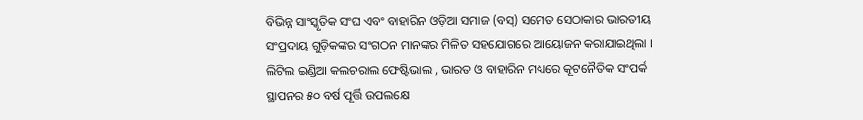ବିଭିନ୍ନ ସାଂସ୍କୃତିକ ସଂଘ ଏବଂ ବାହାରିନ ଓଡ଼ିଆ ସମାଜ (ବସ୍) ସମେତ ସେଠାକାର ଭାରତୀୟ ସଂପ୍ରଦାୟ ଗୁଡ଼ିକଙ୍କର ସଂଗଠନ ମାନଙ୍କର ମିଳିତ ସହଯୋଗରେ ଆୟୋଜନ କରାଯାଇଥିଲା ।
ଲିଟିଲ ଇଣ୍ଡିଆ କଲଚରାଲ ଫେଷ୍ଟିଭାଲ , ଭାରତ ଓ ବାହାରିନ ମଧ୍ୟରେ କୂଟନୈତିକ ସଂପର୍କ ସ୍ଥାପନର ୫୦ ବର୍ଷ ପୂର୍ତ୍ତି ଉପଲକ୍ଷେ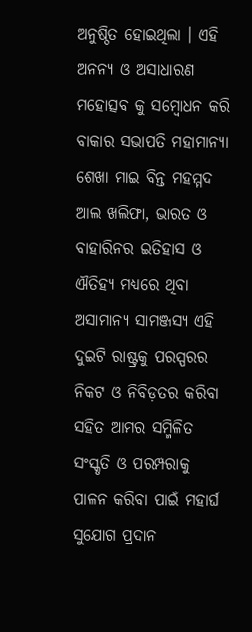ଅନୁଷ୍ଠିତ ହୋଇଥିଲା । ଏହି ଅନନ୍ୟ ଓ ଅସାଧାରଣ ମହୋତ୍ସବ କୁ ସମ୍ବୋଧନ କରି ବାକାର ସଭାପତି ମହାମାନ୍ୟା ଶେଖା ମାଇ ବିନ୍ତ ମହମ୍ମଦ ଆଲ ଖଲିଫା, ଭାରତ ଓ ବାହାରିନର ଇତିହାସ ଓ ଐତିହ୍ୟ ମଧ୍ୟରେ ଥିବା ଅସାମାନ୍ୟ ସାମଞ୍ଜସ୍ୟ ଏହି ଦୁଇଟି ରାଷ୍ଟ୍ରକୁ ପରସ୍ପରର ନିକଟ ଓ ନିବିଡ଼ତର କରିବା ସହିତ ଆମର ସମ୍ମିଳିତ ସଂସ୍କୃତି ଓ ପରମ୍ପରାକୁ ପାଳନ କରିବା ପାଇଁ ମହାର୍ଘ ସୁଯୋଗ ପ୍ରଦାନ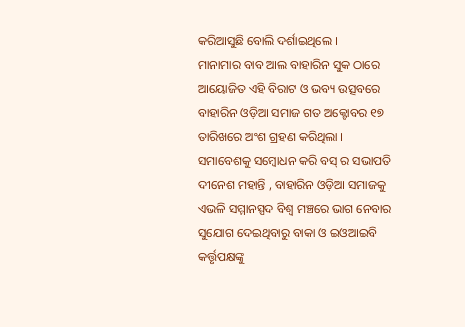କରିଆସୁଛି ବୋଲି ଦର୍ଶାଇଥିଲେ ।
ମାନାମାର ବାବ ଆଲ ବାହାରିନ ସୁକ ଠାରେ ଆୟୋଜିତ ଏହି ବିରାଟ ଓ ଭବ୍ୟ ଉତ୍ସବରେ ବାହାରିନ ଓଡ଼ିଆ ସମାଜ ଗତ ଅକ୍ଟୋବର ୧୭ ତାରିଖରେ ଅଂଶ ଗ୍ରହଣ କରିଥିଲା । ସମାବେଶକୁ ସମ୍ବୋଧନ କରି ବସ୍ ର ସଭାପତି ଦୀନେଶ ମହାନ୍ତି , ବାହାରିନ ଓଡ଼ିଆ ସମାଜକୁ ଏଭଳି ସମ୍ମାନସ୍ପଦ ବିଶ୍ବ ମଞ୍ଚରେ ଭାଗ ନେବାର ସୁଯୋଗ ଦେଇଥିବାରୁ ବାକା ଓ ଇଓଆଇବି କର୍ତ୍ତୃପକ୍ଷଙ୍କୁ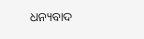ଧନ୍ୟବାଦ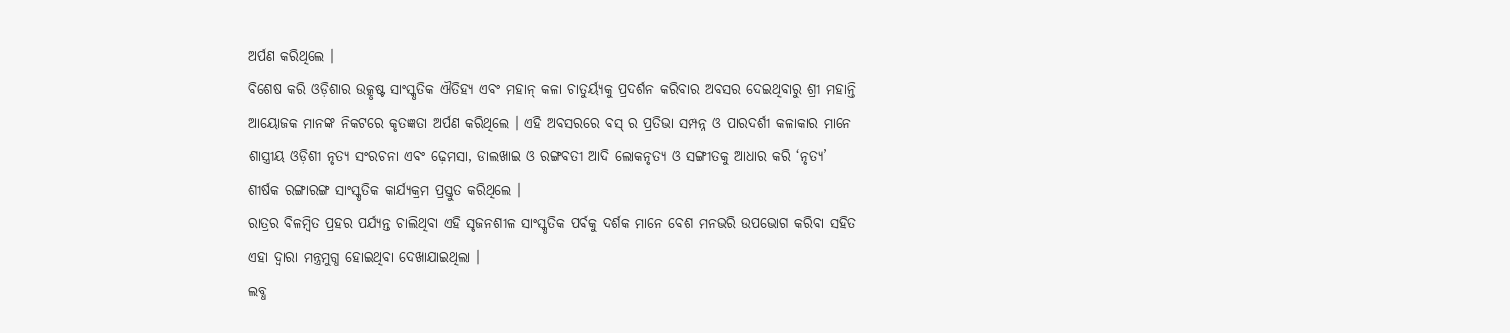ଅର୍ପଣ କରିଥିଲେ ।
ବିଶେଷ କରି ଓଡ଼ିଶାର ଉତ୍କୃଷ୍ଟ ସାଂସ୍କୃତିକ ଐତିହ୍ୟ ଏବଂ ମହାନ୍ କଳା ଚାତୁର୍ୟ୍ୟକୁ ପ୍ରଦର୍ଶନ କରିବାର ଅବସର ଦେଇଥିବାରୁ ଶ୍ରୀ ମହାନ୍ତି ଆୟୋଜକ ମାନଙ୍କ ନିକଟରେ କୃତଜ୍ଞତା ଅର୍ପଣ କରିଥିଲେ । ଏହି ଅବସରରେ ବସ୍ ର ପ୍ରତିଭା ସମ୍ପନ୍ନ ଓ ପାରଦର୍ଶୀ କଳାକାର ମାନେ ଶାସ୍ତ୍ରୀୟ ଓଡ଼ିଶୀ ନୃତ୍ୟ ସଂରଚନା ଏବଂ ଢ଼େମସା, ଡାଲଖାଇ ଓ ରଙ୍ଗବତୀ ଆଦି ଲୋକନୃତ୍ୟ ଓ ସଙ୍ଗୀତକୁ ଆଧାର କରି ‘ନୃତ୍ୟ’ ଶୀର୍ଷକ ରଙ୍ଗାରଙ୍ଗ ସାଂସ୍କୃତିକ କାର୍ଯ୍ୟକ୍ରମ ପ୍ରସ୍ତୁତ କରିଥିଲେ ।
ରାତ୍ରର ବିଳମ୍ବିତ ପ୍ରହର ପର୍ଯ୍ୟନ୍ତ ଚାଲିଥିବା ଏହି ସୃଜନଶୀଳ ସାଂସ୍କୃତିକ ପର୍ବକୁ ଦର୍ଶକ ମାନେ ବେଶ ମନଭରି ଉପଭୋଗ କରିବା ସହିତ ଏହା ଦ୍ବାରା ମନ୍ତ୍ରମୁଗ୍ଧ ହୋଇଥିବା ଦେଖାଯାଇଥିଲା ।
ଲବ୍ଧ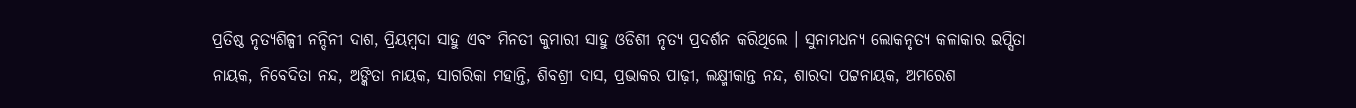ପ୍ରତିଷ୍ଠ ନୃତ୍ୟଶିଳ୍ପୀ ନନ୍ଦିନୀ ଦାଶ, ପ୍ରିୟମ୍ବଦା ସାହୁ ଏବଂ ମିନତୀ କୁମାରୀ ସାହୁ ଓଡିଶୀ ନୃତ୍ୟ ପ୍ରଦର୍ଶନ କରିଥିଲେ । ସୁନାମଧନ୍ୟ ଲୋକନୃତ୍ୟ କଳାକାର ଇପ୍ସିତା ନାୟକ, ନିବେଦିତା ନନ୍ଦ, ଅଙ୍କିତା ନାୟକ, ସାଗରିକା ମହାନ୍ତି, ଶିବଶ୍ରୀ ଦାସ, ପ୍ରଭାକର ପାଢ଼ୀ, ଲକ୍ଷ୍ମୀକାନ୍ତ ନନ୍ଦ, ଶାରଦା ପଟ୍ଟନାୟକ, ଅମରେଶ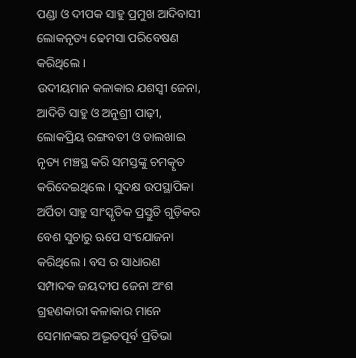ପଣ୍ଡା ଓ ଦୀପକ ସାହୁ ପ୍ରମୁଖ ଆଦିବାସୀ ଲୋକନୃତ୍ୟ ଢେମସା ପରିବେଷଣ କରିଥିଲେ ।
ଉଦୀୟମାନ କଳାକାର ଯଶସ୍ୱୀ ଜେନା, ଆଦିତି ସାହୁ ଓ ଅନୁଶ୍ରୀ ପାଢ଼ୀ, ଲୋକପ୍ରିୟ ରଙ୍ଗବତୀ ଓ ଡାଲଖାଇ ନୃତ୍ୟ ମଞ୍ଚସ୍ଥ କରି ସମସ୍ତଙ୍କୁ ଚମତ୍କୃତ କରିଦେଇଥିଲେ । ସୁଦକ୍ଷ ଉପସ୍ଥାପିକା ଅର୍ପିତା ସାହୁ ସାଂସ୍କୃତିକ ପ୍ରସ୍ତୁତି ଗୁଡ଼ିକର ବେଶ ସୁଚାରୁ ଋପେ ସଂଯୋଜନା କରିଥିଲେ । ବସ ର ସାଧାରଣ ସମ୍ପାଦକ ଜୟଦୀପ ଜେନା ଅଂଶ ଗ୍ରହଣକାରୀ କଳାକାର ମାନେ ସେମାନଙ୍କର ଅଦ୍ଭୂତପୂର୍ବ ପ୍ରତିଭା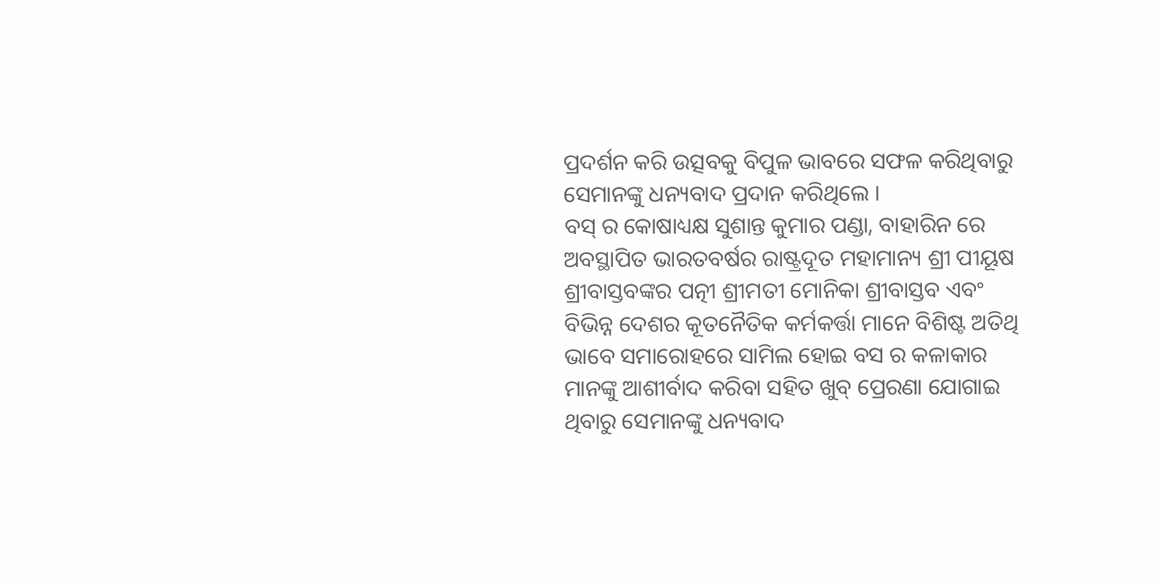ପ୍ରଦର୍ଶନ କରି ଉତ୍ସବକୁ ବିପୁଳ ଭାବରେ ସଫଳ କରିଥିବାରୁ ସେମାନଙ୍କୁ ଧନ୍ୟବାଦ ପ୍ରଦାନ କରିଥିଲେ ।
ବସ୍ ର କୋଷାଧ୍ୟକ୍ଷ ସୁଶାନ୍ତ କୁମାର ପଣ୍ଡା, ବାହାରିନ ରେ ଅବସ୍ଥାପିତ ଭାରତବର୍ଷର ରାଷ୍ଟ୍ରଦୂତ ମହାମାନ୍ୟ ଶ୍ରୀ ପୀୟୂଷ ଶ୍ରୀବାସ୍ତବଙ୍କର ପତ୍ନୀ ଶ୍ରୀମତୀ ମୋନିକା ଶ୍ରୀବାସ୍ତବ ଏବଂ ବିଭିନ୍ନ ଦେଶର କୂତନୈତିକ କର୍ମକର୍ତ୍ତା ମାନେ ବିଶିଷ୍ଟ ଅତିଥି ଭାବେ ସମାରୋହରେ ସାମିଲ ହୋଇ ବସ ର କଳାକାର ମାନଙ୍କୁ ଆଶୀର୍ବାଦ କରିବା ସହିତ ଖୁବ୍ ପ୍ରେରଣା ଯୋଗାଇ ଥିବାରୁ ସେମାନଙ୍କୁ ଧନ୍ୟବାଦ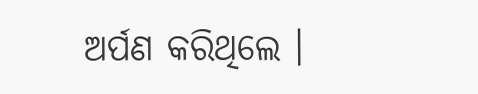ଅର୍ପଣ କରିଥିଲେ ।